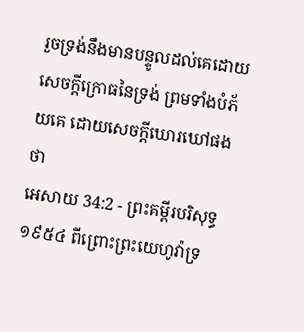រួចទ្រង់នឹងមានបន្ទូលដល់គេដោយសេចក្ដីក្រោធនៃទ្រង់ ព្រមទាំងបំភ័យគេ ដោយសេចក្ដីឃោរឃៅផង ថា
អេសាយ 34:2 - ព្រះគម្ពីរបរិសុទ្ធ ១៩៥៤ ពីព្រោះព្រះយេហូវ៉ាទ្រ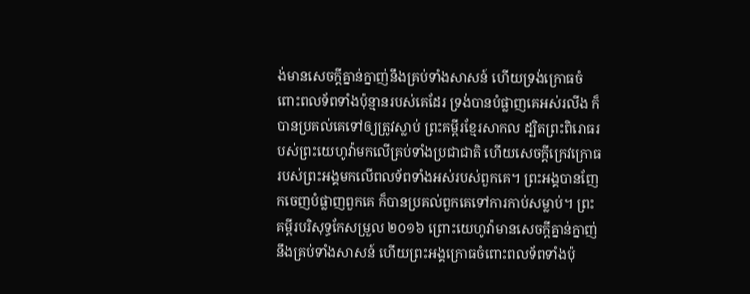ង់មានសេចក្ដីគ្នាន់ក្នាញ់នឹងគ្រប់ទាំងសាសន៍ ហើយទ្រង់ក្រោធចំពោះពលទ័ពទាំងប៉ុន្មានរបស់គេដែរ ទ្រង់បានបំផ្លាញគេអស់រលីង ក៏បានប្រគល់គេទៅឲ្យត្រូវស្លាប់ ព្រះគម្ពីរខ្មែរសាកល ដ្បិតព្រះពិរោធរបស់ព្រះយេហូវ៉ាមកលើគ្រប់ទាំងប្រជាជាតិ ហើយសេចក្ដីក្រេវក្រោធរបស់ព្រះអង្គមកលើពលទ័ពទាំងអស់របស់ពួកគេ។ ព្រះអង្គបានញែកចេញបំផ្លាញពួកគេ ក៏បានប្រគល់ពួកគេទៅការកាប់សម្លាប់។ ព្រះគម្ពីរបរិសុទ្ធកែសម្រួល ២០១៦ ព្រោះយេហូវ៉ាមានសេចក្ដីគ្នាន់ក្នាញ់នឹងគ្រប់ទាំងសាសន៍ ហើយព្រះអង្គក្រោធចំពោះពលទ័ពទាំងប៉ុ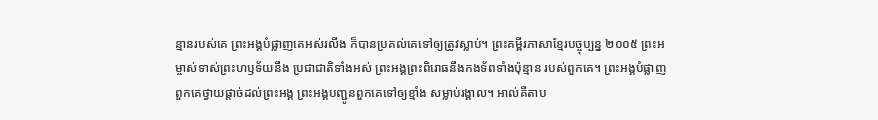ន្មានរបស់គេ ព្រះអង្គបំផ្លាញគេអស់រលីង ក៏បានប្រគល់គេទៅឲ្យត្រូវស្លាប់។ ព្រះគម្ពីរភាសាខ្មែរបច្ចុប្បន្ន ២០០៥ ព្រះអម្ចាស់ទាស់ព្រះហឫទ័យនឹង ប្រជាជាតិទាំងអស់ ព្រះអង្គព្រះពិរោធនឹងកងទ័ពទាំងប៉ុន្មាន របស់ពួកគេ។ ព្រះអង្គបំផ្លាញពួកគេថ្វាយផ្ដាច់ដល់ព្រះអង្គ ព្រះអង្គបញ្ជូនពួកគេទៅឲ្យខ្មាំង សម្លាប់រង្គាល។ អាល់គីតាប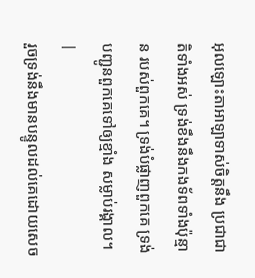អុលឡោះតាអាឡាទាស់ចិត្តនឹង ប្រជាជាតិទាំងអស់ ទ្រង់ខឹងនឹងកងទ័ពទាំងប៉ុន្មាន របស់ពួកគេ។ ទ្រង់បំផ្លាញពួកគេ ទ្រង់បញ្ជូនពួកគេទៅឲ្យខ្មាំង សម្លាប់រង្គាល។ |
រួចទ្រង់នឹងមានបន្ទូលដល់គេដោយសេច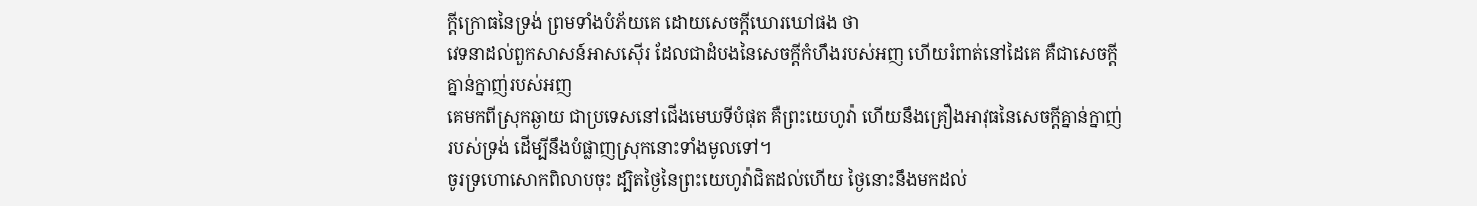ក្ដីក្រោធនៃទ្រង់ ព្រមទាំងបំភ័យគេ ដោយសេចក្ដីឃោរឃៅផង ថា
វេទនាដល់ពួកសាសន៍អាសស៊ើរ ដែលជាដំបងនៃសេចក្ដីកំហឹងរបស់អញ ហើយរំពាត់នៅដៃគេ គឺជាសេចក្ដីគ្នាន់ក្នាញ់របស់អញ
គេមកពីស្រុកឆ្ងាយ ជាប្រទេសនៅជើងមេឃទីបំផុត គឺព្រះយេហូវ៉ា ហើយនឹងគ្រឿងអាវុធនៃសេចក្ដីគ្នាន់ក្នាញ់របស់ទ្រង់ ដើម្បីនឹងបំផ្លាញស្រុកនោះទាំងមូលទៅ។
ចូរទ្រហោសោកពិលាបចុះ ដ្បិតថ្ងៃនៃព្រះយេហូវ៉ាជិតដល់ហើយ ថ្ងៃនោះនឹងមកដល់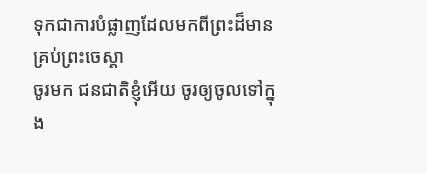ទុកជាការបំផ្លាញដែលមកពីព្រះដ៏មានគ្រប់ព្រះចេស្តា
ចូរមក ជនជាតិខ្ញុំអើយ ចូរឲ្យចូលទៅក្នុង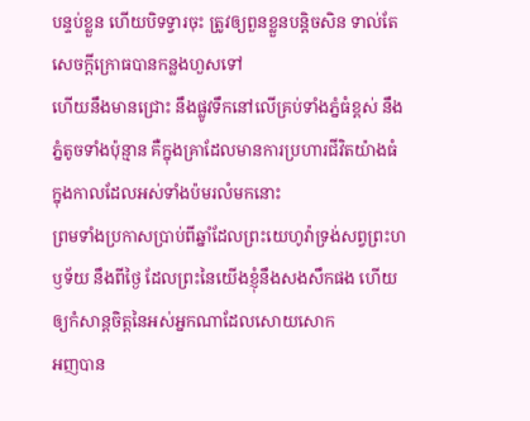បន្ទប់ខ្លួន ហើយបិទទ្វារចុះ ត្រូវឲ្យពួនខ្លួនបន្តិចសិន ទាល់តែសេចក្ដីក្រោធបានកន្លងហួសទៅ
ហើយនឹងមានជ្រោះ នឹងផ្លូវទឹកនៅលើគ្រប់ទាំងភ្នំធំខ្ពស់ នឹងភ្នំតូចទាំងប៉ុន្មាន គឺក្នុងគ្រាដែលមានការប្រហារជីវិតយ៉ាងធំ ក្នុងកាលដែលអស់ទាំងប៉មរលំមកនោះ
ព្រមទាំងប្រកាសប្រាប់ពីឆ្នាំដែលព្រះយេហូវ៉ាទ្រង់សព្វព្រះហឫទ័យ នឹងពីថ្ងៃ ដែលព្រះនៃយើងខ្ញុំនឹងសងសឹកផង ហើយឲ្យកំសាន្តចិត្តនៃអស់អ្នកណាដែលសោយសោក
អញបាន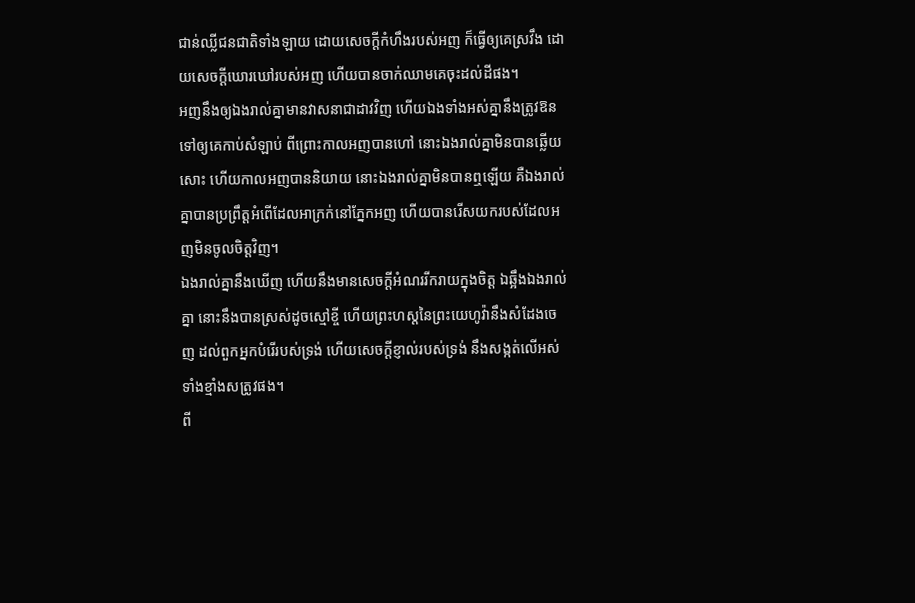ជាន់ឈ្លីជនជាតិទាំងឡាយ ដោយសេចក្ដីកំហឹងរបស់អញ ក៏ធ្វើឲ្យគេស្រវឹង ដោយសេចក្ដីឃោរឃៅរបស់អញ ហើយបានចាក់ឈាមគេចុះដល់ដីផង។
អញនឹងឲ្យឯងរាល់គ្នាមានវាសនាជាដាវវិញ ហើយឯងទាំងអស់គ្នានឹងត្រូវឱនទៅឲ្យគេកាប់សំឡាប់ ពីព្រោះកាលអញបានហៅ នោះឯងរាល់គ្នាមិនបានឆ្លើយសោះ ហើយកាលអញបាននិយាយ នោះឯងរាល់គ្នាមិនបានឮឡើយ គឺឯងរាល់គ្នាបានប្រព្រឹត្តអំពើដែលអាក្រក់នៅភ្នែកអញ ហើយបានរើសយករបស់ដែលអញមិនចូលចិត្តវិញ។
ឯងរាល់គ្នានឹងឃើញ ហើយនឹងមានសេចក្ដីអំណររីករាយក្នុងចិត្ត ឯឆ្អឹងឯងរាល់គ្នា នោះនឹងបានស្រស់ដូចស្មៅខ្ចី ហើយព្រះហស្តនៃព្រះយេហូវ៉ានឹងសំដែងចេញ ដល់ពួកអ្នកបំរើរបស់ទ្រង់ ហើយសេចក្ដីខ្ញាល់របស់ទ្រង់ នឹងសង្កត់លើអស់ទាំងខ្មាំងសត្រូវផង។
ពី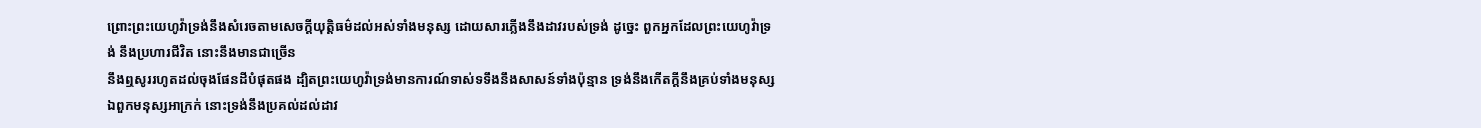ព្រោះព្រះយេហូវ៉ាទ្រង់នឹងសំរេចតាមសេចក្ដីយុត្តិធម៌ដល់អស់ទាំងមនុស្ស ដោយសារភ្លើងនឹងដាវរបស់ទ្រង់ ដូច្នេះ ពួកអ្នកដែលព្រះយេហូវ៉ាទ្រង់ នឹងប្រហារជីវិត នោះនឹងមានជាច្រើន
នឹងឮសូររហូតដល់ចុងផែនដីបំផុតផង ដ្បិតព្រះយេហូវ៉ាទ្រង់មានការណ៍ទាស់ទទឹងនឹងសាសន៍ទាំងប៉ុន្មាន ទ្រង់នឹងកើតក្តីនឹងគ្រប់ទាំងមនុស្ស ឯពួកមនុស្សអាក្រក់ នោះទ្រង់នឹងប្រគល់ដល់ដាវ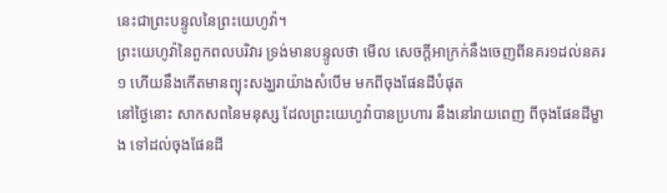នេះជាព្រះបន្ទូលនៃព្រះយេហូវ៉ា។
ព្រះយេហូវ៉ានៃពួកពលបរិវារ ទ្រង់មានបន្ទូលថា មើល សេចក្ដីអាក្រក់នឹងចេញពីនគរ១ដល់នគរ១ ហើយនឹងកើតមានព្យុះសង្ឃរាយ៉ាងសំបើម មកពីចុងផែនដីបំផុត
នៅថ្ងៃនោះ សាកសពនៃមនុស្ស ដែលព្រះយេហូវ៉ាបានប្រហារ នឹងនៅរាយពេញ ពីចុងផែនដីម្ខាង ទៅដល់ចុងផែនដី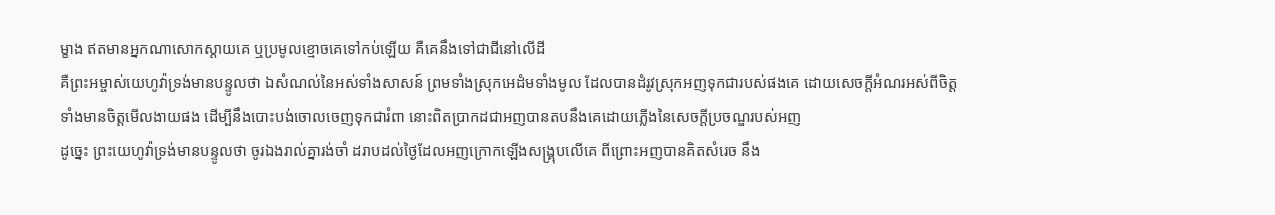ម្ខាង ឥតមានអ្នកណាសោកស្តាយគេ ឬប្រមូលខ្មោចគេទៅកប់ឡើយ គឺគេនឹងទៅជាជីនៅលើដី
គឺព្រះអម្ចាស់យេហូវ៉ាទ្រង់មានបន្ទូលថា ឯសំណល់នៃអស់ទាំងសាសន៍ ព្រមទាំងស្រុកអេដំមទាំងមូល ដែលបានដំរូវស្រុកអញទុកជារបស់ផងគេ ដោយសេចក្ដីអំណរអស់ពីចិត្ត ទាំងមានចិត្តមើលងាយផង ដើម្បីនឹងបោះបង់ចោលចេញទុកជារំពា នោះពិតប្រាកដជាអញបានតបនឹងគេដោយភ្លើងនៃសេចក្ដីប្រចណ្ឌរបស់អញ
ដូច្នេះ ព្រះយេហូវ៉ាទ្រង់មានបន្ទូលថា ចូរឯងរាល់គ្នារង់ចាំ ដរាបដល់ថ្ងៃដែលអញក្រោកឡើងសង្គ្រុបលើគេ ពីព្រោះអញបានគិតសំរេច នឹង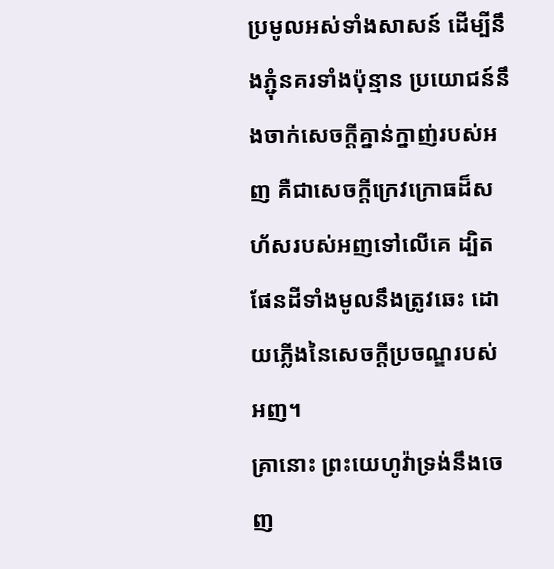ប្រមូលអស់ទាំងសាសន៍ ដើម្បីនឹងភ្ជុំនគរទាំងប៉ុន្មាន ប្រយោជន៍នឹងចាក់សេចក្ដីគ្នាន់ក្នាញ់របស់អញ គឺជាសេចក្ដីក្រេវក្រោធដ៏សហ័សរបស់អញទៅលើគេ ដ្បិតផែនដីទាំងមូលនឹងត្រូវឆេះ ដោយភ្លើងនៃសេចក្ដីប្រចណ្ឌរបស់អញ។
គ្រានោះ ព្រះយេហូវ៉ាទ្រង់នឹងចេញ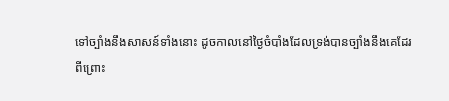ទៅច្បាំងនឹងសាសន៍ទាំងនោះ ដូចកាលនៅថ្ងៃចំបាំងដែលទ្រង់បានច្បាំងនឹងគេដែរ
ពីព្រោះ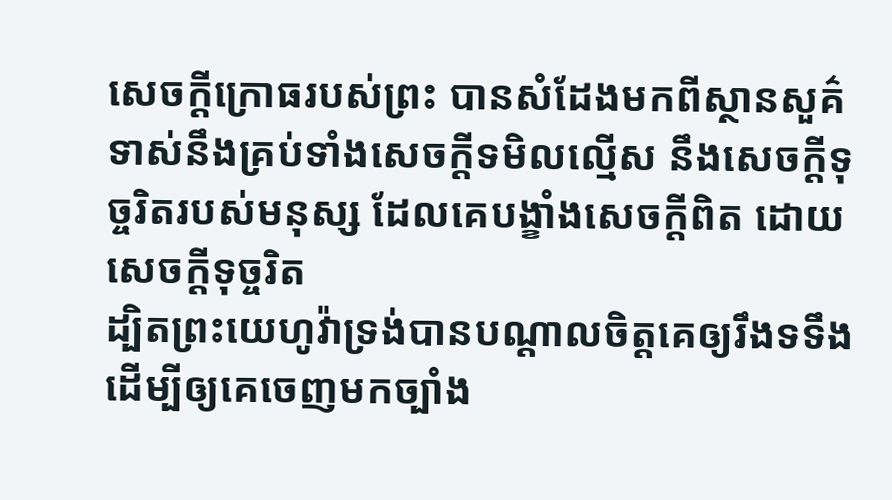សេចក្ដីក្រោធរបស់ព្រះ បានសំដែងមកពីស្ថានសួគ៌ ទាស់នឹងគ្រប់ទាំងសេចក្ដីទមិលល្មើស នឹងសេចក្ដីទុច្ចរិតរបស់មនុស្ស ដែលគេបង្ខាំងសេចក្ដីពិត ដោយសេចក្ដីទុច្ចរិត
ដ្បិតព្រះយេហូវ៉ាទ្រង់បានបណ្តាលចិត្តគេឲ្យរឹងទទឹង ដើម្បីឲ្យគេចេញមកច្បាំង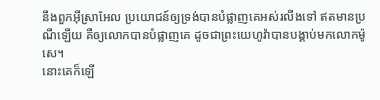នឹងពួកអ៊ីស្រាអែល ប្រយោជន៍ឲ្យទ្រង់បានបំផ្លាញគេអស់រលីងទៅ ឥតមានប្រណីឡើយ គឺឲ្យលោកបានបំផ្លាញគេ ដូចជាព្រះយេហូវ៉ាបានបង្គាប់មកលោកម៉ូសេ។
នោះគេក៏ឡើ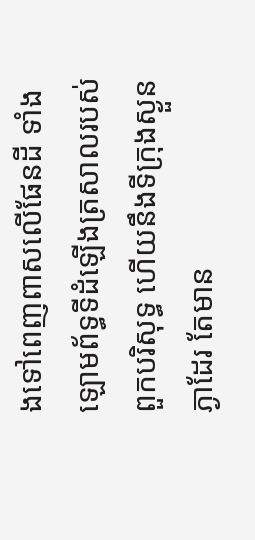ងទៅពេញពាសលើផែនដី ទាំងឡោមព័ទ្ធទីដំឡើងត្រសាលរបស់ពួកបរិសុទ្ធ ហើយនឹងទីក្រុងស្ងួនភ្ងាដែរ តែមាន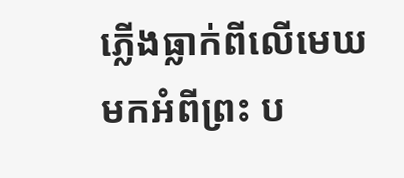ភ្លើងធ្លាក់ពីលើមេឃមកអំពីព្រះ ប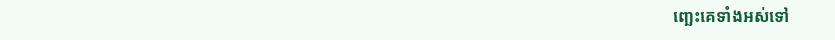ញ្ឆេះគេទាំងអស់ទៅ